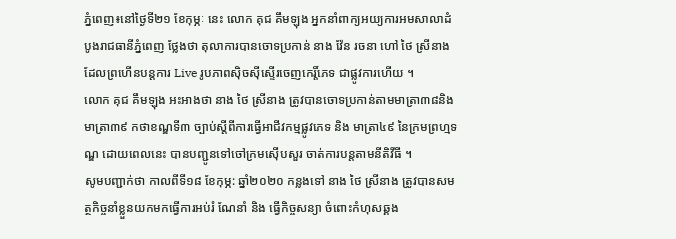ភ្នំពេញ៖នៅថ្ងៃទី២១ ខែកុម្ភៈ នេះ លោក គុជ គឹមឡុង អ្នកនាំពាក្យអយ្យការអមសាលាដំបូងរាជធានីភ្នំពេញ ថ្លែងថា តុលាការបានចោទប្រកាន់ នាង វ៉ែន រចនា ហៅ ថៃ ស្រីនាង ដែលព្រហើនបន្តការ Live រូបភាពស៊ិចស៊ីស្ទើរចេញកេរ្តិ៍ភេទ ជាផ្លូវការហើយ ។
លោក គុជ គឹមឡុង អះអាងថា នាង ថៃ ស្រីនាង ត្រូវបានចោទប្រកាន់តាមមាត្រា៣៨និងមាត្រា៣៩ កថាខណ្ឌទី៣ ច្បាប់ស្តីពីការធ្វើអាជីវកម្មផ្លូវភេទ និង មាត្រា៤៩ នៃក្រមព្រហ្មទណ្ឌ ដោយពេលនេះ បានបញ្ជូនទៅចៅក្រមស៊ើបសួរ ចាត់ការបន្តតាមនីតិវីធី ។
សូមបញ្ជាក់ថា កាលពីទី១៨ ខែកុម្ភ: ឆ្នាំ២០២០ កន្លងទៅ នាង ថៃ ស្រីនាង ត្រូវបានសមត្ថកិច្ចនាំខ្លួនយកមកធ្វេីការអប់រំ ណែនាំ និង ធ្វេីកិច្ចសន្យា ចំពោះកំហុសឆ្គង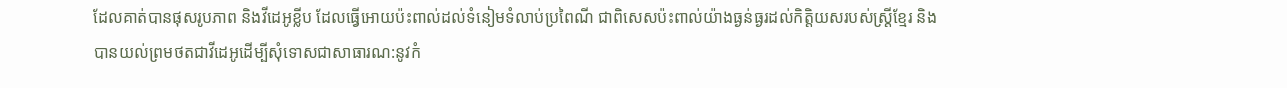ដែលគាត់បានផុសរូបភាព និងវីដេអូខ្លីប ដែលធ្វេីអោយប៉ះពាល់ដល់ទំនៀមទំលាប់ប្រពៃណី ជាពិសេសប៉ះពាល់យ៉ាងធ្ងន់ធ្ងរដល់កិត្តិយសរបស់ស្ត្រីខ្មែរ និង បានយល់ព្រមថតជាវីដេអូដេីម្បីសុំទោសជាសាធារណ:នូវកំ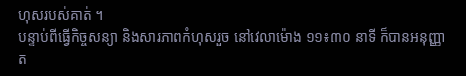ហុសរបស់គាត់ ។
បន្ទាប់ពីធ្វេីកិច្ចសន្យា និងសារភាពកំហុសរួច នៅវេលាម៉ោង ១១៖៣០ នាទី ក៏បានអនុញ្ញាត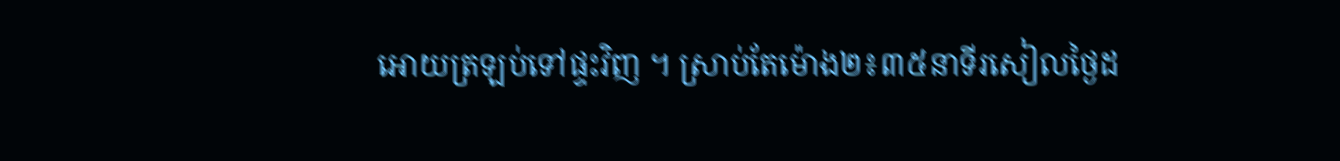អោយត្រឡប់ទៅផ្ទះវិញ ។ ស្រាប់តែម៉ោង២៖៣៥នាទីរសៀលថ្ងៃដ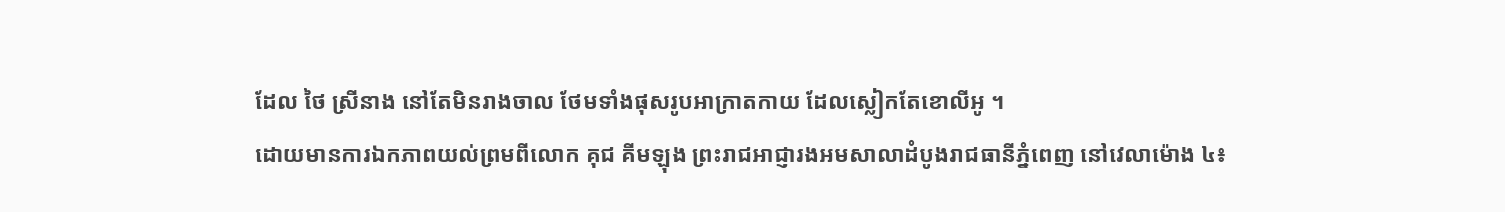ដែល ថៃ ស្រីនាង នៅតែមិនរាងចាល ថែមទាំងផុសរូបអាក្រាតកាយ ដែលស្លៀកតែខោលីអូ ។
ដោយមានការឯកភាពយល់ព្រមពីលោក គុជ គីមឡុង ព្រះរាជអាជ្ញារងអមសាលាដំបូងរាជធានីភ្នំពេញ នៅវេលាម៉ោង ៤៖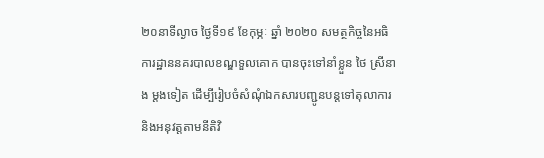២០នាទីល្ងាច ថ្ងៃទី១៩ ខែកុម្ភៈ ឆ្នាំ ២០២០ សមត្ថកិច្ចនៃអធិការដ្ឋាននគរបាលខណ្ឌទួលគោក បានចុះទៅនាំខ្លួន ថៃ ស្រីនាង ម្តងទៀត ដេីម្បីរៀបចំសំណុំឯកសារបញ្ជូនបន្តទៅតុលាការ និងអនុវត្តតាមនីតិវិ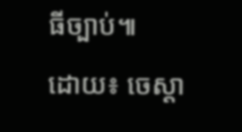ធីច្បាប់៕
ដោយ៖ ចេស្តា